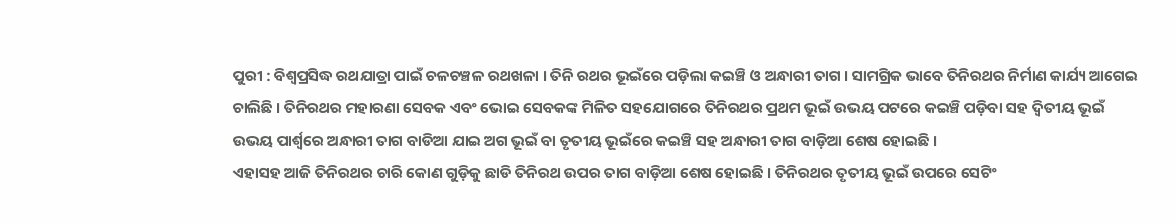ପୁରୀ : ବିଶ୍ୱପ୍ରସିଦ୍ଧ ରଥଯାତ୍ରା ପାଇଁ ଚଳଚଞ୍ଚଳ ରଥଖଳା । ତିନି ରଥର ଭୂଇଁରେ ପଡ଼ିଲା କଇଞ୍ଚି ଓ ଅନ୍ଧାରୀ ତାଗ । ସାମଗ୍ରିକ ଭାବେ ତିନିରଥର ନିର୍ମାଣ କାର୍ଯ୍ୟ ଆଗେଇ ଚାଲିଛି । ତିନିରଥର ମହାରଣା ସେବକ ଏବଂ ଭୋଇ ସେବକଙ୍କ ମିଳିତ ସହଯୋଗରେ ତିନିରଥର ପ୍ରଥମ ଭୂଇଁ ଉଭୟ ପଟରେ କଇଞ୍ଚି ପଡ଼ିବା ସହ ଦ୍ୱିତୀୟ ଭୂଇଁ ଉଭୟ ପାର୍ଶ୍ଵରେ ଅନ୍ଧାରୀ ତାଗ ବାଡିଆ ଯାଇ ଅଗ ଭୂଇଁ ବା ତୃତୀୟ ଭୂଇଁରେ କଇଞ୍ଚି ସହ ଅନ୍ଧାରୀ ତାଗ ବାଡ଼ିଆ ଶେଷ ହୋଇଛି ।
ଏହାସହ ଆଜି ତିନିରଥର ଚାରି କୋଣ ଗୁଡ଼ିକୁ ଛାଡି ତିନିରଥ ଉପର ତାଗ ବାଡ଼ିଆ ଶେଷ ହୋଇଛି । ତିନିରଥର ତୃତୀୟ ଭୂଇଁ ଉପରେ ସେଟିଂ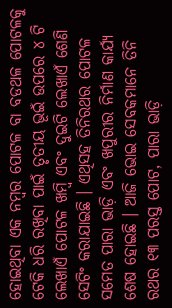ହୋଇଥିବା ଏକ ନମ୍ୱର ପୋଟଳ ବା ବଡଥଳ ପୋଟଳକୁ ଟେକି ଧରି ରଖିବା ପାଇଁ ତୃତୀୟ ଭୂଇଁ ଉପରେ ୪ ଟି ଲେଖାଏଁ ପୋଟଳ ଖମ୍ବି ଏବଂ ଦୁଇଟି ଲେଖାଏଁ ଶେଣି ସେଟିଂ କରାଯାଇଛି । ଏଥିସହ ତିନିରଥର ପୋଟଳ ସମେତ ପାରା ଭାଡ଼ି ଏବଂ ଖପୁରୀର ନିର୍ମାଣ କାର୍ଯ୍ୟ ଶେଷ ହୋଇଛି । ଆଜି ଭୋଇ ସେବକମାନେ ତିନି ରଥର ୧୩ ପରସ୍ତ ପୋଟ, ପାରା ଭାଡ଼ି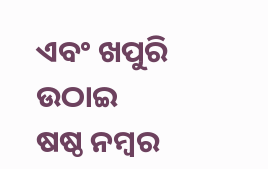ଏବଂ ଖପୁରି ଉଠାଇ ଷଷ୍ଠ ନମ୍ବର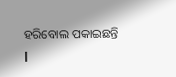ହରିବୋଲ ପକାଇଛନ୍ତି l